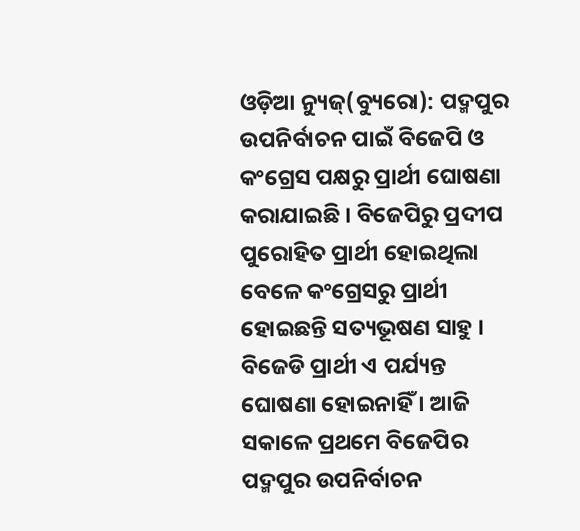ଓଡ଼ିଆ ନ୍ୟୁଜ୍(ବ୍ୟୁରୋ): ପଦ୍ମପୁର ଉପନିର୍ବାଚନ ପାଇଁ ବିଜେପି ଓ କଂଗ୍ରେସ ପକ୍ଷରୁ ପ୍ରାର୍ଥୀ ଘୋଷଣା କରାଯାଇଛି । ବିଜେପିରୁ ପ୍ରଦୀପ ପୁରୋହିତ ପ୍ରାର୍ଥୀ ହୋଇଥିଲା ବେଳେ କଂଗ୍ରେସରୁ ପ୍ରାର୍ଥୀ ହୋଇଛନ୍ତି ସତ୍ୟଭୂଷଣ ସାହୁ । ବିଜେଡି ପ୍ରାର୍ଥୀ ଏ ପର୍ଯ୍ୟନ୍ତ ଘୋଷଣା ହୋଇନାହିଁ । ଆଜି ସକାଳେ ପ୍ରଥମେ ବିଜେପିର ପଦ୍ମପୁର ଉପନିର୍ବାଚନ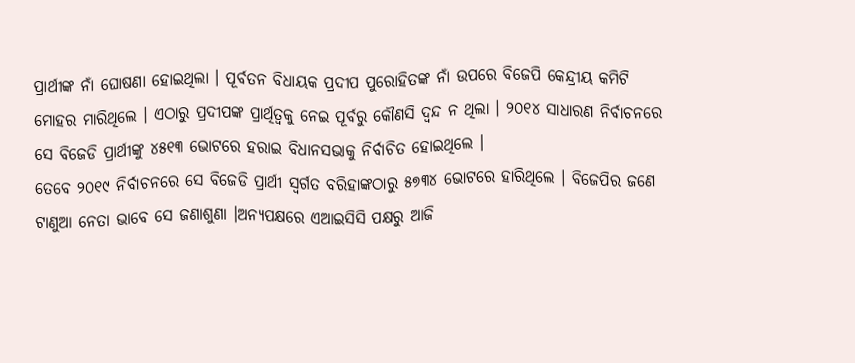ପ୍ରାର୍ଥୀଙ୍କ ନାଁ ଘୋଷଣା ହୋଇଥିଲା । ପୂର୍ବତନ ବିଧାୟକ ପ୍ରଦୀପ ପୁରୋହିତଙ୍କ ନାଁ ଉପରେ ବିଜେପି କେନ୍ଦ୍ରୀୟ କମିଟି ମୋହର ମାରିଥିଲେ । ଏଠାରୁ ପ୍ରଦୀପଙ୍କ ପ୍ରାର୍ଥିତ୍ୱକୁ ନେଇ ପୂର୍ବରୁ କୌଣସି ଦ୍ୱନ୍ଦ ନ ଥିଲା । ୨୦୧୪ ସାଧାରଣ ନିର୍ବାଚନରେ ସେ ବିଜେଡି ପ୍ରାର୍ଥୀଙ୍କୁ ୪୫୧୩ ଭୋଟରେ ହରାଇ ବିଧାନସଭାକୁ ନିର୍ବାଚିତ ହୋଇଥିଲେ ।
ତେବେ ୨୦୧୯ ନିର୍ବାଚନରେ ସେ ବିଜେଡି ପ୍ରାର୍ଥୀ ସ୍ୱର୍ଗତ ବରିହାଙ୍କଠାରୁ ୫୭୩୪ ଭୋଟରେ ହାରିଥିଲେ । ବିଜେପିର ଜଣେ ଟାଣୁଆ ନେତା ଭାବେ ସେ ଜଣାଶୁଣା ।ଅନ୍ୟପକ୍ଷରେ ଏଆଇସିସି ପକ୍ଷରୁ ଆଜି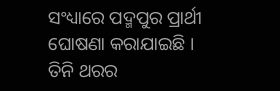ସଂଧ୍ୟାରେ ପଦ୍ମପୁର ପ୍ରାର୍ଥୀ ଘୋଷଣା କରାଯାଇଛି । ତିନି ଥରର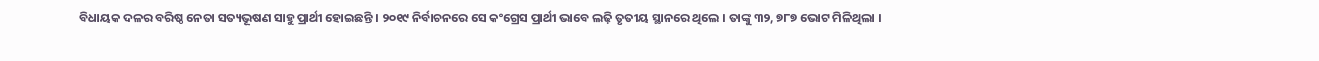ବିଧାୟକ ଦଳର ବରିଷ୍ଠ ନେତା ସତ୍ୟଭୂଷଣ ସାହୁ ପ୍ରାର୍ଥୀ ହୋଇଛନ୍ତି । ୨୦୧୯ ନିର୍ବାଚନରେ ସେ କଂଗ୍ରେସ ପ୍ରାର୍ଥୀ ଭାବେ ଲଢ଼ି ତୃତୀୟ ସ୍ଥାନରେ ଥିଲେ । ତାଙ୍କୁ ୩୨, ୭୮୭ ଭୋଟ ମିଳିଥିଲା ।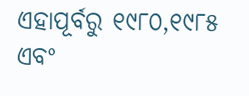ଏହାପୂର୍ବରୁ ୧୯୮୦,୧୯୮୫ ଏବଂ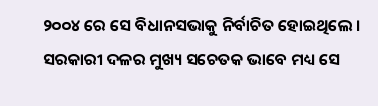୨୦୦୪ ରେ ସେ ବିଧାନସଭାକୁ ନିର୍ବାଚିତ ହୋଇଥିଲେ । ସରକାରୀ ଦଳର ମୁଖ୍ୟ ସଚେତକ ଭାବେ ମଧ୍ୟ ସେ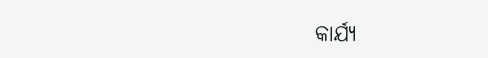କାର୍ଯ୍ୟ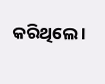କରିଥିଲେ ।